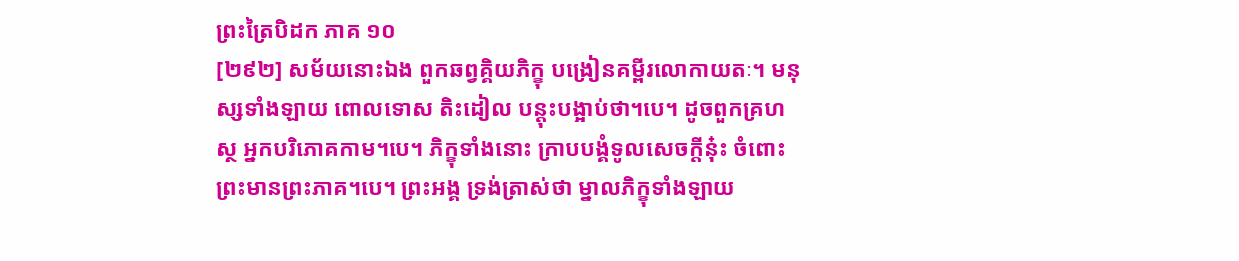ព្រះត្រៃបិដក ភាគ ១០
[២៩២] សម័យនោះឯង ពួកឆព្វគ្គិយភិក្ខុ បង្រៀនគម្ពីរលោកាយតៈ។ មនុស្សទាំងឡាយ ពោលទោស តិះដៀល បន្តុះបង្អាប់ថា។បេ។ ដូចពួកគ្រហស្ថ អ្នកបរិភោគកាម។បេ។ ភិក្ខុទាំងនោះ ក្រាបបង្គំទូលសេចក្តីនុ៎ះ ចំពោះព្រះមានព្រះភាគ។បេ។ ព្រះអង្គ ទ្រង់ត្រាស់ថា ម្នាលភិក្ខុទាំងឡាយ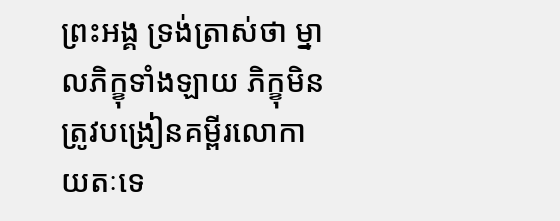ព្រះអង្គ ទ្រង់ត្រាស់ថា ម្នាលភិក្ខុទាំងឡាយ ភិក្ខុមិនត្រូវបង្រៀនគម្ពីរលោកាយតៈទេ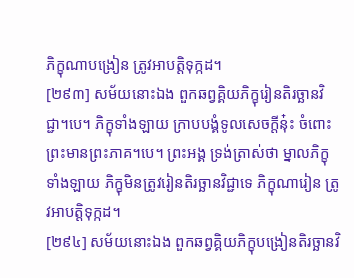ភិក្ខុណាបង្រៀន ត្រូវអាបត្តិទុក្កដ។
[២៩៣] សម័យនោះឯង ពួកឆព្វគ្គិយភិក្ខុរៀនតិរច្ឆានវិជ្ជា។បេ។ ភិក្ខុទាំងឡាយ ក្រាបបង្គំទូលសេចក្តីនុ៎ះ ចំពោះព្រះមានព្រះភាគ។បេ។ ព្រះអង្គ ទ្រង់ត្រាស់ថា ម្នាលភិក្ខុទាំងឡាយ ភិក្ខុមិនត្រូវរៀនតិរច្ឆានវិជ្ជាទេ ភិក្ខុណារៀន ត្រូវអាបត្តិទុក្កដ។
[២៩៤] សម័យនោះឯង ពួកឆព្វគ្គិយភិក្ខុបង្រៀនតិរច្ឆានវិ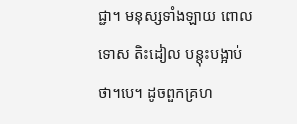ជ្ជា។ មនុស្សទាំងឡាយ ពោលទោស តិះដៀល បន្តុះបង្អាប់ថា។បេ។ ដូចពួកគ្រហ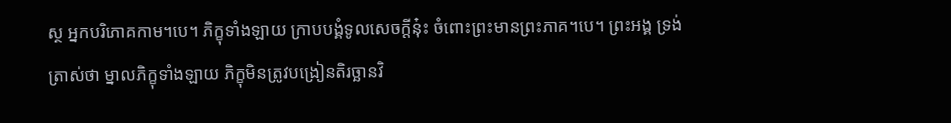ស្ថ អ្នកបរិភោគកាម។បេ។ ភិក្ខុទាំងឡាយ ក្រាបបង្គំទូលសេចក្តីនុ៎ះ ចំពោះព្រះមានព្រះភាគ។បេ។ ព្រះអង្គ ទ្រង់ត្រាស់ថា ម្នាលភិក្ខុទាំងឡាយ ភិក្ខុមិនត្រូវបង្រៀនតិរច្ឆានវិ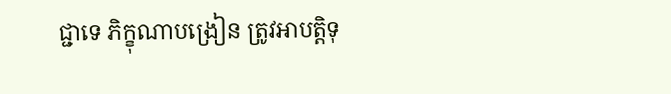ជ្ជាទេ ភិក្ខុណាបង្រៀន ត្រូវអាបត្តិទុ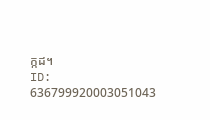ក្កដ។
ID: 636799920003051043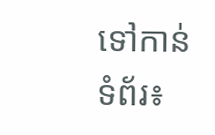ទៅកាន់ទំព័រ៖